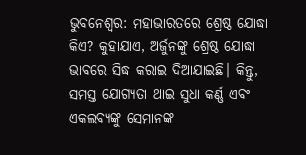ଭୁବନେଶ୍ୱର: ମହାଭାରତରେ ଶ୍ରେଷ୍ଠ ଯୋଦ୍ଧା କିଏ? କୁହାଯାଏ, ଅର୍ଜୁନଙ୍କୁ ଶ୍ରେଷ୍ଠ ଯୋଦ୍ଧା ଭାବରେ ସିଦ୍ଧ କରାଇ ଦିଆଯାଇଛି। କିନ୍ତୁ, ସମସ୍ତ ଯୋଗ୍ୟତା ଥାଇ ସୁଧା କର୍ଣ୍ଣ ଏବଂ ଏକଲବ୍ୟଙ୍କୁ ସେମାନଙ୍କ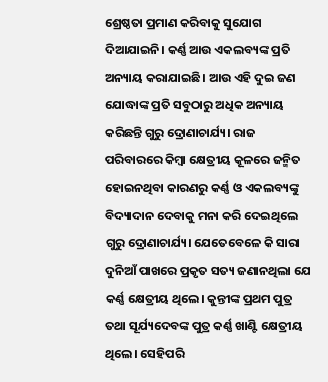ଶ୍ରେଷ୍ଠତା ପ୍ରମାଣ କରିବାକୁ ସୁଯୋଗ ଦିଆଯାଇନି। କର୍ଣ୍ଣ ଆଉ ଏକଲବ୍ୟଙ୍କ ପ୍ରତି ଅନ୍ୟାୟ କରାଯାଇଛି। ଆଉ ଏହି ଦୁଇ ଜଣ ଯୋଦ୍ଧାଙ୍କ ପ୍ରତି ସବୁଠାରୁ ଅଧିକ ଅନ୍ୟାୟ କରିଛନ୍ତି ଗୁରୁ ଦ୍ରୋଣାଚାର୍ଯ୍ୟ। ରାଜ ପରିବାରରେ କିମ୍ବା କ୍ଷେତ୍ରୀୟ କୂଳରେ ଜନ୍ମିତ ହୋଇନଥିବା କାରଣରୁ କର୍ଣ୍ଣ ଓ ଏକଲବ୍ୟଙ୍କୁ ବିଦ୍ୟାଦାନ ଦେବାକୁ ମନା କରି ଦେଇଥିଲେ ଗୁରୁ ଦ୍ରୋଣାଚାର୍ଯ୍ୟ। ଯେତେବେଳେ କି ସାରା ଦୁନିଆଁ ପାଖରେ ପ୍ରକୃତ ସତ୍ୟ ଜଣାନଥିଲା ଯେ କର୍ଣ୍ଣ କ୍ଷେତ୍ରୀୟ ଥିଲେ। କୁନ୍ତୀଙ୍କ ପ୍ରଥମ ପୁତ୍ର ତଥା ସୂର୍ଯ୍ୟଦେବଙ୍କ ପୁତ୍ର କର୍ଣ୍ଣ ଖାଣ୍ଟି କ୍ଷେତ୍ରୀୟ ଥିଲେ। ସେହିପରି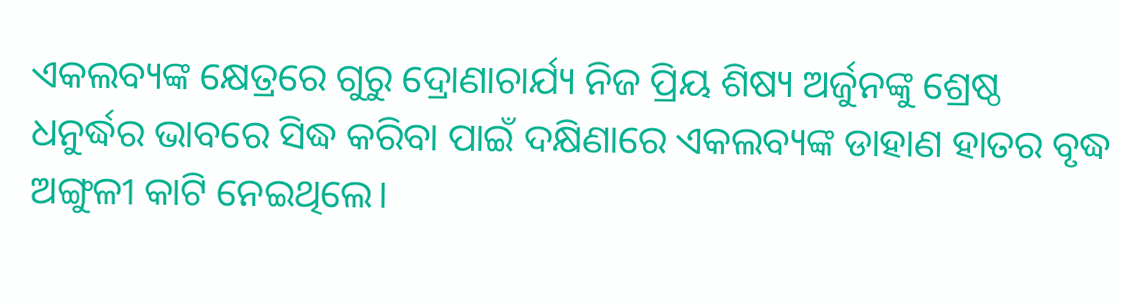ଏକଲବ୍ୟଙ୍କ କ୍ଷେତ୍ରରେ ଗୁରୁ ଦ୍ରୋଣାଚାର୍ଯ୍ୟ ନିଜ ପ୍ରିୟ ଶିଷ୍ୟ ଅର୍ଜୁନଙ୍କୁ ଶ୍ରେଷ୍ଠ ଧନୁର୍ଦ୍ଧର ଭାବରେ ସିଦ୍ଧ କରିବା ପାଇଁ ଦକ୍ଷିଣାରେ ଏକଲବ୍ୟଙ୍କ ଡାହାଣ ହାତର ବୃଦ୍ଧ ଅଙ୍ଗୁଳୀ କାଟି ନେଇଥିଲେ।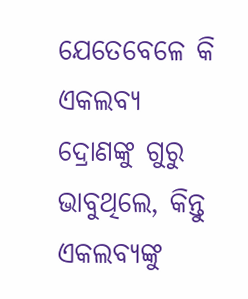ଯେତେବେଳେ କି ଏକଲବ୍ୟ ଦ୍ରୋଣଙ୍କୁ ଗୁରୁ ଭାବୁଥିଲେ, କିନ୍ତୁ ଏକଲବ୍ୟଙ୍କୁ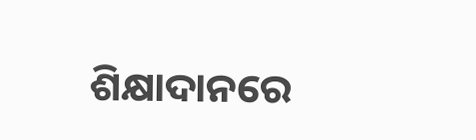ଶିକ୍ଷାଦାନରେ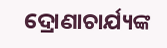ଦ୍ରୋଣାଚାର୍ଯ୍ୟଙ୍କ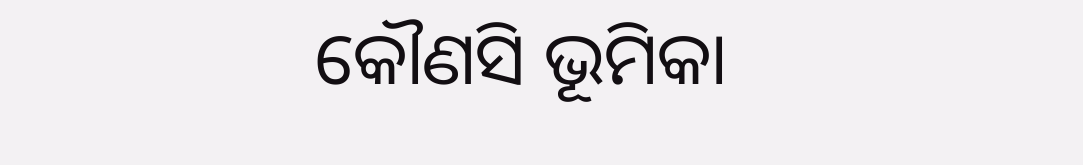କୌଣସି ଭୂମିକା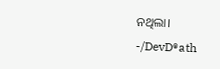ନଥିଲା।
-/DevD®ath